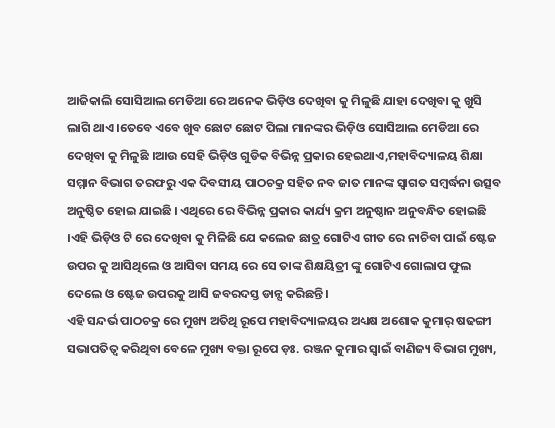ଆଜିକାଲି ସୋସିଆଲ ମେଡିଆ ରେ ଅନେକ ଭିଡ଼ିଓ ଦେଖିବା କୁ ମିଳୁଛି ଯାହା ଦେଖିବା କୁ ଖୁସି ଲାଗି ଥାଏ ।ତେବେ ଏବେ ଖୁବ ଛୋଟ ଛୋଟ ପିଲା ମାନଙ୍କର ଭିଡ଼ିଓ ସୋସିଆଲ ମେଡିଆ ରେ ଦେଖିବା କୁ ମିଳୁଛି ।ଆଉ ସେହି ଭିଡ଼ିଓ ଗୁଡିକ ବିଭିନ୍ନ ପ୍ରକାର ହେଇଥାଏ,ମହାବିଦ୍ୟାଳୟ ଶିକ୍ଷା ସମ୍ମାନ ବିଭାଗ ତରଫରୁ ଏକ ଦିବସୀୟ ପାଠଚକ୍ର ସହିତ ନବ ଜାତ ମାନଙ୍କ ସ୍ବାଗତ ସମ୍ବର୍ଦ୍ଧନା ଉତ୍ସବ ଅନୁଷ୍ଠିତ ହୋଇ ଯାଇଛି । ଏଥିରେ ରେ ବିଭିନ୍ନ ପ୍ରକାର କାର୍ଯ୍ୟ କ୍ରମ ଅନୁଷ୍ଠାନ ଅନୁବନ୍ଧିତ ହୋଇଛି ।ଏହି ଭିଡ଼ିଓ ଟି ରେ ଦେଖିବା କୁ ମିଳିଛି ଯେ କଲେଜ ଛାତ୍ର ଗୋଟିଏ ଗୀତ ରେ ନାଚିବା ପାଇଁ ଷ୍ଟେଜ ଉପର କୁ ଆସିଥିଲେ ଓ ଆସିବା ସମୟ ରେ ସେ ତାଙ୍କ ଶିକ୍ଷୟିତ୍ରୀ ଙ୍କୁ ଗୋଟିଏ ଗୋଲାପ ଫୁଲ ଦେଲେ ଓ ଷ୍ଟେଜ ଉପରକୁ ଆସି ଜବରଦସ୍ତ ଡାନ୍ସ କରିଛନ୍ତି।
ଏହି ସନ୍ଦର୍ଭ ପାଠଚକ୍ର ରେ ମୁଖ୍ୟ ଅତିଥି ରୂପେ ମହାବିଦ୍ୟାଳୟର ଅଧ୍ୟକ୍ଷ ଅଶୋକ କୁମାର୍ ଷଢଙ୍ଗୀ ସଭାପତିତ୍ବ କରିଥିବା ବେଳେ ମୁଖ୍ୟ ବକ୍ତା ରୂପେ ଡ଼ଃ. ରଞ୍ଜନ କୁମାର ସ୍ବାଇଁ ବାଣିଜ୍ୟ ବିଭାଗ ମୁଖ୍ୟ,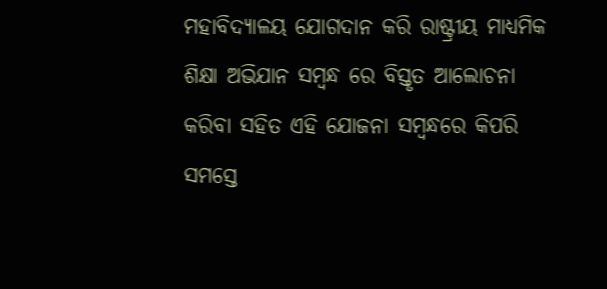ମହାବିଦ୍ୟାଳୟ ଯୋଗଦାନ କରି ରାଷ୍ଟ୍ରୀୟ ମାଧ୍ୟମିକ ଶିକ୍ଷା ଅଭିଯାନ ସମ୍ବନ୍ଧ ରେ ବିସ୍ତୃତ ଆଲୋଚନା କରିବା ସହିତ ଏହି ଯୋଜନା ସମ୍ବନ୍ଧରେ କିପରି ସମସ୍ତେ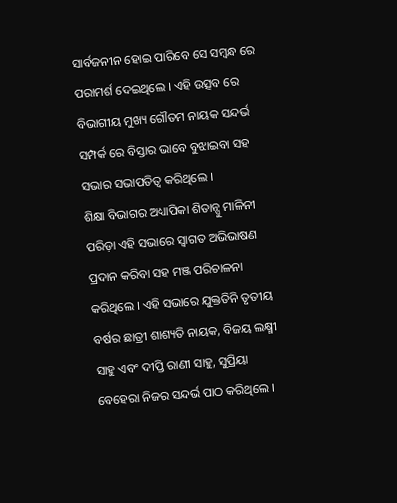ସାର୍ବଜନୀନ ହୋଇ ପାରିବେ ସେ ସମ୍ବନ୍ଧ ରେ ପରାମର୍ଶ ଦେଇଥିଲେ । ଏହି ଉତ୍ସବ ରେ ବିଭାଗୀୟ ମୁଖ୍ୟ ଗୌତମ ନାୟକ ସନ୍ଦର୍ଭ ସମ୍ପର୍କ ରେ ବିସ୍ତାର ଭାବେ ବୁଝାଇବା ସହ ସଭାର ସଭାପତିତ୍ବ କରିଥିଲେ ।
ଶିକ୍ଷା ବିଭାଗର ଅଧ୍ୟାପିକା ଶିତାନ୍ସୁ ମାଳିନୀ ପରିଡ଼ା ଏହି ସଭାରେ ସ୍ବାଗତ ଅଭିଭାଷଣ ପ୍ରଦାନ କରିବା ସହ ମଞ୍ଜ ପରିଚାଳନା କରିଥିଲେ । ଏହି ସଭାରେ ଯୁକ୍ତତିନି ତୃତୀୟ ବର୍ଷର ଛାତ୍ରୀ ଶାଶ୍ୟତି ନାୟକ, ବିଜୟ ଲକ୍ଷ୍ମୀ ସାହୁ ଏବଂ ଦୀପ୍ତି ରାଣୀ ସାହୁ, ସୁପ୍ରିୟା ବେହେରା ନିଜର ସନ୍ଦର୍ଭ ପାଠ କରିଥିଲେ ।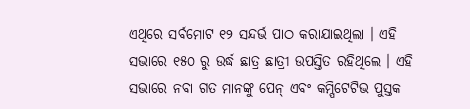ଏଥିରେ ସର୍ବମୋଟ ୧୨ ସନ୍ଦର୍ଭ ପାଠ କରାଯାଇଥିଲା । ଏହି ସଭାରେ ୧୫୦ ରୁ ଉର୍ଦ୍ଧ ଛାତ୍ର ଛାତ୍ରୀ ଉପସ୍ତିତ ରହିଥିଲେ । ଏହି ସଭାରେ ନବା ଗତ ମାନଙ୍କୁ ପେନ୍ ଏବଂ କମ୍ପିଟେଟିଭ ପୁସ୍ତକ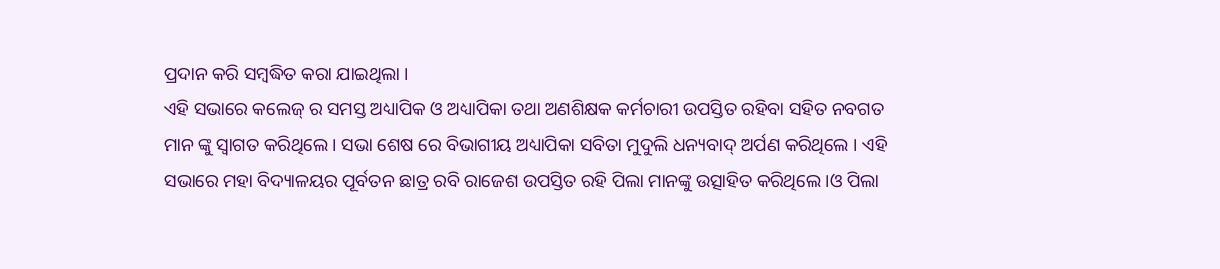ପ୍ରଦାନ କରି ସମ୍ବଦ୍ଧିତ କରା ଯାଇଥିଲା ।
ଏହି ସଭାରେ କଲେଜ୍ ର ସମସ୍ତ ଅଧ୍ୟାପିକ ଓ ଅଧ୍ୟାପିକା ତଥା ଅଣଶିକ୍ଷକ କର୍ମଚାରୀ ଉପସ୍ତିତ ରହିବା ସହିତ ନବଗତ ମାନ ଙ୍କୁ ସ୍ବାଗତ କରିଥିଲେ । ସଭା ଶେଷ ରେ ବିଭାଗୀୟ ଅଧ୍ୟାପିକା ସବିତା ମୁଦୁଲି ଧନ୍ୟବାଦ୍ ଅର୍ପଣ କରିଥିଲେ । ଏହି ସଭାରେ ମହା ବିଦ୍ୟାଳୟର ପୂର୍ବତନ ଛାତ୍ର ରବି ରାଜେଶ ଉପସ୍ତିତ ରହି ପିଲା ମାନଙ୍କୁ ଉତ୍ସାହିତ କରିଥିଲେ ।ଓ ପିଲା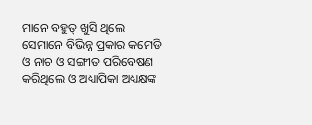ମାନେ ବହୁତ୍ ଖୁସି ଥିଲେ ସେମାନେ ବିଭିନ୍ନ ପ୍ରକାର କମେଡି ଓ ନାଚ ଓ ସଙ୍ଗୀତ ପରିବେଷଣ କରିଥିଲେ ଓ ଅଧ୍ୟାପିକା ଅଧ୍ୟକ୍ଷଙ୍କ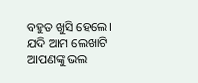ବହୁତ ଖୁସି ହେଲେ।
ଯଦି ଆମ ଲେଖାଟି ଆପଣଙ୍କୁ ଭଲ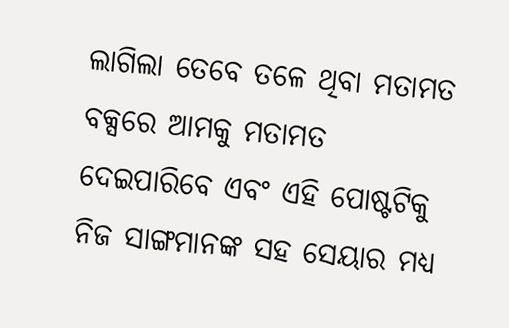ଲାଗିଲା ତେବେ ତଳେ ଥିବା ମତାମତ ବକ୍ସରେ ଆମକୁ ମତାମତ ଦେଇପାରିବେ ଏବଂ ଏହି ପୋଷ୍ଟଟିକୁ ନିଜ ସାଙ୍ଗମାନଙ୍କ ସହ ସେୟାର ମଧ୍ୟ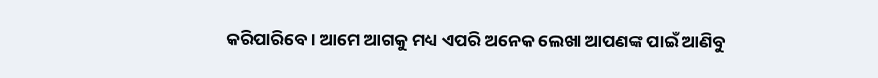କରିପାରିବେ । ଆମେ ଆଗକୁ ମଧ୍ୟ ଏପରି ଅନେକ ଲେଖା ଆପଣଙ୍କ ପାଇଁ ଆଣିବୁ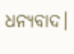ଧନ୍ୟବାଦ।